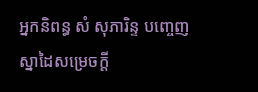អ្នកនិពន្ធ សំ សុភារិន្ទ បញ្ចេញស្នាដៃសម្រេចក្ដី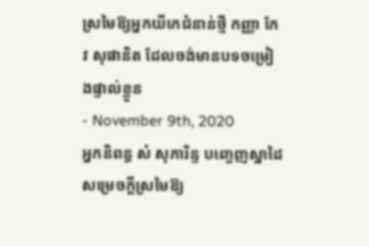ស្រមៃឱ្យអ្នកយីកេជំនាន់ថ្មី កញ្ញា កែវ សុផានិត ដែលចង់មានបទចម្រៀងផ្ទាល់ខ្លួន
- November 9th, 2020
អ្នកនិពន្ធ សំ សុភារិន្ទ បញ្ចេញស្នាដៃសម្រេចក្ដីស្រមៃឱ្យ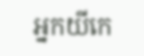អ្នកយីកេ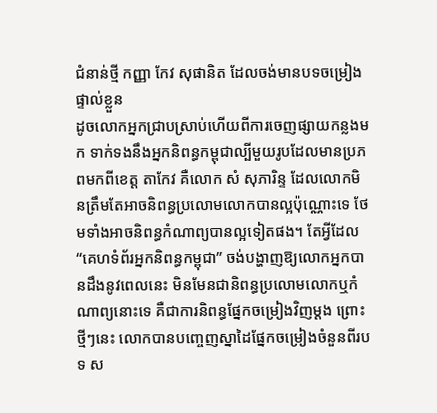ជំនាន់ថ្មី កញ្ញា កែវ សុផានិត ដែលចង់មានបទចម្រៀងផ្ទាល់ខ្លួន
ដូចលោកអ្នកជ្រាបស្រាប់ហើយពីការចេញផ្សាយកន្លងមក ទាក់ទងនឹងអ្នកនិពន្ធកម្ពុជាល្បីមួយរូបដែលមានប្រភពមកពីខេត្ត តាកែវ គឺលោក សំ សុភារិន្ទ ដែលលោកមិនត្រឹមតែអាចនិពន្ធប្រលោមលោកបានល្អប៉ុណ្ណោះទេ ថែមទាំងអាចនិពន្ធកំណាព្យបានល្អទៀតផង។ តែអ្វីដែល “គេហទំព័រអ្នកនិពន្ធកម្ពុជា” ចង់បង្ហាញឱ្យលោកអ្នកបានដឹងនូវពេលនេះ មិនមែនជានិពន្ធប្រលោមលោកឬកំណាព្យនោះទេ គឺជាការនិពន្ធផ្នែកចម្រៀងវិញម្ដង ព្រោះថ្មីៗនេះ លោកបានបញ្ចេញស្នាដៃផ្នែកចម្រៀងចំនួនពីរបទ ស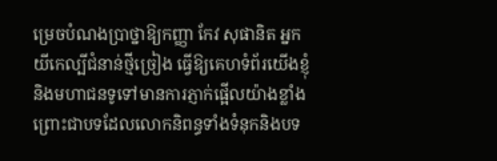ម្រេចបំណងប្រាថ្នាឱ្យកញ្ញា កែវ សុផានិត អ្នកយីកេល្បីជំនាន់ថ្មីច្រៀង ធ្វើឱ្យគេហទំព័រយើងខ្ញុំ និងមហាជនទូទៅមានការភ្ញាក់ផ្អើលយ៉ាងខ្លាំង ព្រោះជាបទដែលលោកនិពន្ធទាំងទំនុកនិងបទ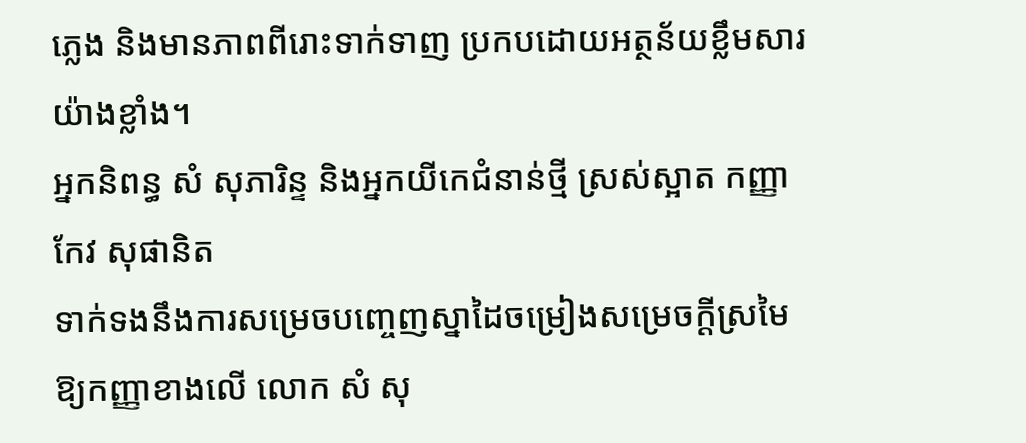ភ្លេង និងមានភាពពីរោះទាក់ទាញ ប្រកបដោយអត្ថន័យខ្លឹមសារយ៉ាងខ្លាំង។
អ្នកនិពន្ធ សំ សុភារិន្ទ និងអ្នកយីកេជំនាន់ថ្មី ស្រស់ស្អាត កញ្ញា កែវ សុផានិត
ទាក់ទងនឹងការសម្រេចបញ្ចេញស្នាដៃចម្រៀងសម្រេចក្ដីស្រមៃឱ្យកញ្ញាខាងលើ លោក សំ សុ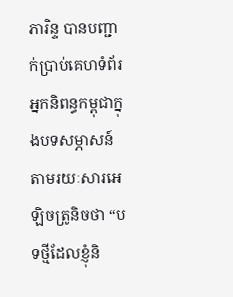ភារិន្ទ បានបញ្ជាក់ប្រាប់គេហទំព័រអ្នកនិពន្ធកម្ពុជាក្នុងបទសម្ភាសន៍តាមរយៈសារអេឡិចត្រូនិចថា “បទថ្មីដែលខ្ញុំនិ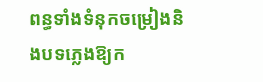ពន្ធទាំងទំនុកចម្រៀងនិងបទភ្លេងឱ្យក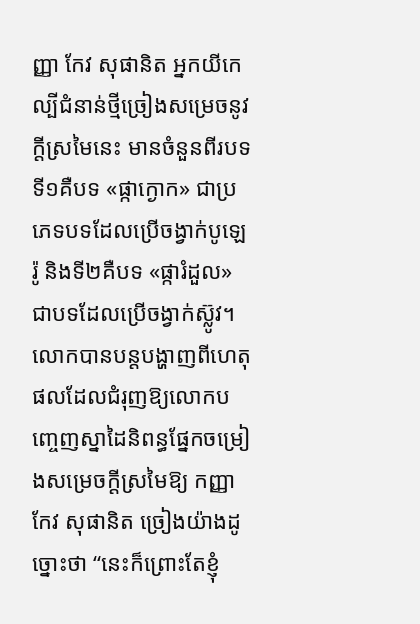ញ្ញា កែវ សុផានិត អ្នកយីកេល្បីជំនាន់ថ្មីច្រៀងសម្រេចនូវក្ដីស្រមៃនេះ មានចំនួនពីរបទ ទី១គឺបទ «ផ្កាក្ងោក» ជាប្រភេទបទដែលប្រើចង្វាក់បូឡេរ៉ូ និងទី២គឺបទ «ផ្ការំដួល» ជាបទដែលប្រើចង្វាក់ស៊្លូវ។ លោកបានបន្តបង្ហាញពីហេតុផលដែលជំរុញឱ្យលោកបញ្ចេញស្នាដៃនិពន្ធផ្នែកចម្រៀងសម្រេចក្ដីស្រមៃឱ្យ កញ្ញា កែវ សុផានិត ច្រៀងយ៉ាងដូច្នោះថា “នេះក៏ព្រោះតែខ្ញុំ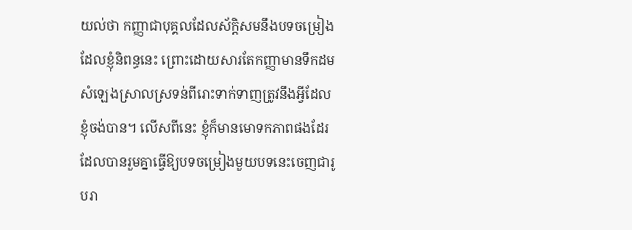យល់ថា កញ្ញាជាបុគ្គលដែលស័ក្ដិសមនឹងបទចម្រៀងដែលខ្ញុំនិពន្ធនេះ ព្រោះដោយសារតែកញ្ញាមានទឹកដមសំឡេងស្រាលស្រទន់ពីរោះទាក់ទាញត្រូវនឹងអ្វីដែលខ្ញុំចង់បាន។ លើសពីនេះ ខ្ញុំក៏មានមោទកភាពផងដែរ ដែលបានរួមគ្នាធ្វើឱ្យបទចម្រៀងមួយបទនេះចេញជារូបរា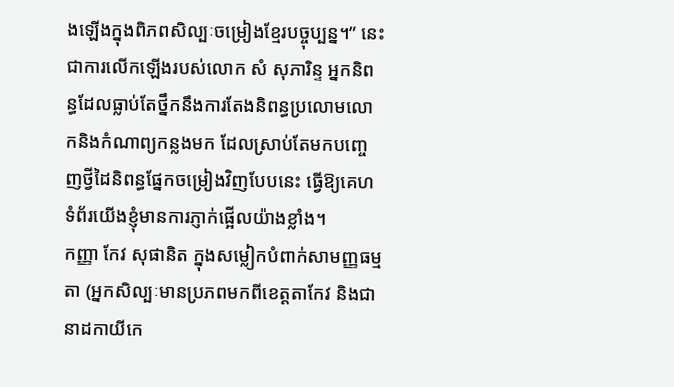ងឡើងក្នុងពិភពសិល្បៈចម្រៀងខ្មែរបច្ចុប្បន្ន។” នេះជាការលើកឡើងរបស់លោក សំ សុភារិន្ទ អ្នកនិពន្ធដែលធ្លាប់តែថ្នឹកនឹងការតែងនិពន្ធប្រលោមលោកនិងកំណាព្យកន្លងមក ដែលស្រាប់តែមកបញ្ចេញថ្វីដៃនិពន្ធផ្នែកចម្រៀងវិញបែបនេះ ធ្វើឱ្យគេហទំព័រយើងខ្ញុំមានការភ្ញាក់ផ្អើលយ៉ាងខ្លាំង។
កញ្ញា កែវ សុផានិត ក្នុងសម្លៀកបំពាក់សាមញ្ញធម្មតា (អ្នកសិល្បៈមានប្រភពមកពីខេត្តតាកែវ និងជានាដកាយីកេ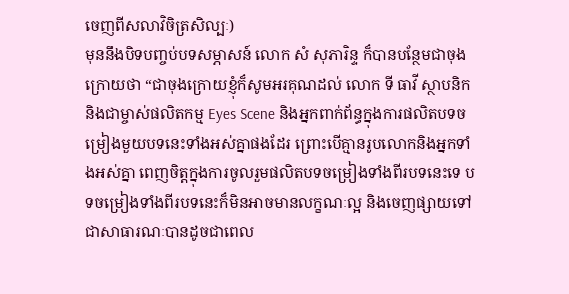ចេញពីសលាវិចិត្រសិល្បៈ)
មុននឹងបិទបញ្ចប់បទសម្ភាសន៍ លោក សំ សុភារិន្ទ ក៏បានបន្ថែមជាចុងក្រោយថា “ជាចុងក្រោយខ្ញុំក៏សូមអរគុណដល់ លោក ទី ធាវី ស្ថាបនិក និងជាម្ចាស់ផលិតកម្ម Eyes Scene និងអ្នកពាក់ព័ន្ធក្នុងការផលិតបទចម្រៀងមួយបទនេះទាំងអស់គ្នាផងដែរ ព្រោះបើគ្មានរូបលោកនិងអ្នកទាំងអស់គ្នា ពេញចិត្តក្នុងការចូលរួមផលិតបទចម្រៀងទាំងពីរបទនេះទេ បទចម្រៀងទាំងពីរបទនេះក៏មិនអាចមានលក្ខណៈល្អ និងចេញផ្សាយទៅជាសាធារណៈបានដូចជាពេល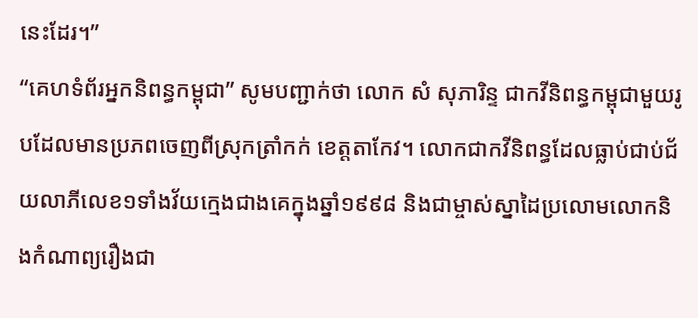នេះដែរ។”
“គេហទំព័រអ្នកនិពន្ធកម្ពុជា” សូមបញ្ជាក់ថា លោក សំ សុភារិន្ទ ជាកវីនិពន្ធកម្ពុជាមួយរូបដែលមានប្រភពចេញពីស្រុកត្រាំកក់ ខេត្តតាកែវ។ លោកជាកវីនិពន្ធដែលធ្លាប់ជាប់ជ័យលាភីលេខ១ទាំងវ័យក្មេងជាងគេក្នុងឆ្នាំ១៩៩៨ និងជាម្ចាស់ស្នាដៃប្រលោមលោកនិងកំណាព្យរឿងជា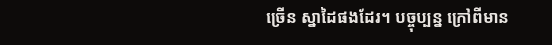ច្រើន ស្នាដៃផងដែរ។ បច្ចុប្បន្ន ក្រៅពីមាន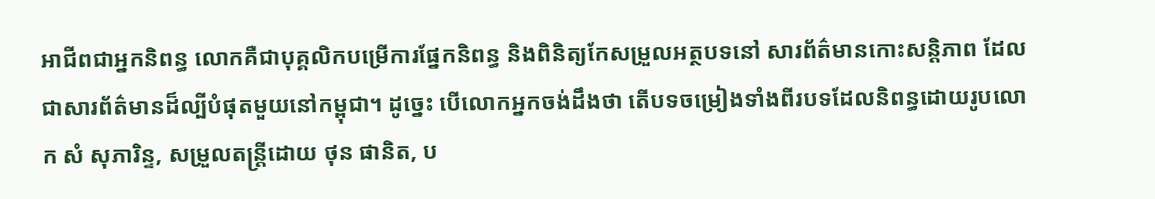អាជីពជាអ្នកនិពន្ធ លោកគឺជាបុគ្គលិកបម្រើការផ្នែកនិពន្ធ និងពិនិត្យកែសម្រួលអត្ថបទនៅ សារព័ត៌មានកោះសន្ដិភាព ដែលជាសារព័ត៌មានដ៏ល្បីបំផុតមួយនៅកម្ពុជា។ ដូច្នេះ បើលោកអ្នកចង់ដឹងថា តើបទចម្រៀងទាំងពីរបទដែលនិពន្ធដោយរូបលោក សំ សុភារិន្ទ, សម្រួលតន្រ្តីដោយ ថុន ផានិត, ប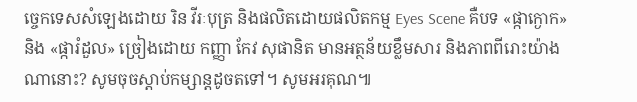ច្ចេកទេសសំឡេងដោយ រិន វីរៈបុត្រ និងផលិតដោយផលិតកម្ម Eyes Scene គឺបទ «ផ្កាក្ងោក» និង «ផ្ការំដួល» ច្រៀងដោយ កញ្ញា កែវ សុផានិត មានអត្ថន័យខ្លឹមសារ និងភាពពីរោះយ៉ាងណានោះ? សូមចុចស្ដាប់កម្សាន្តដូចតទៅ។ សូមអរគុណ៕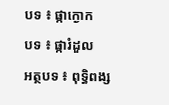បទ ៖ ផ្កាក្ងោក
បទ ៖ ផ្ការំដួល
អត្ថបទ ៖ ពុទ្ធិពង្ស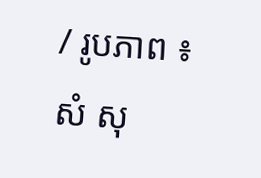/ រូបភាព ៖ សំ សុ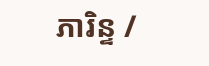ភារិន្ទ /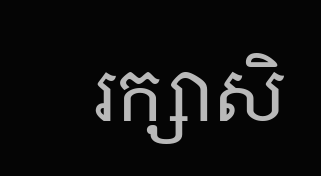រក្សាសិ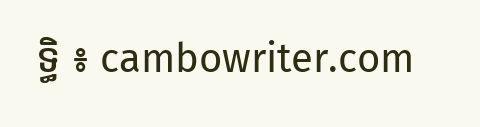ទ្ធិ ៖ cambowriter.com